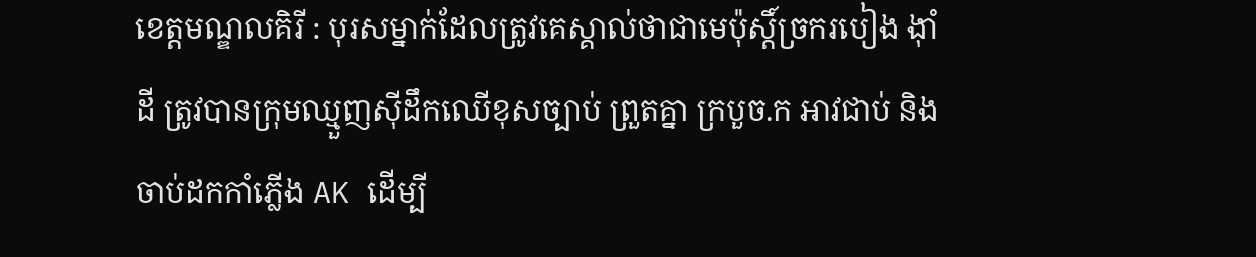ខេត្តមណ្ឌលគិរី : បុរសម្នាក់ដែលត្រូវគេស្គាល់ថាជាមេប៉ុស្តិ៍ច្រករបៀង ង៉ាំដី ត្រូវបានក្រុមឈ្មួញស៊ីដឹកឈើខុសច្បាប់ ព្រួតគ្នា ក្របួច.ក អាវជាប់ និងចាប់ដកកាំភ្លើង AK ដើម្បី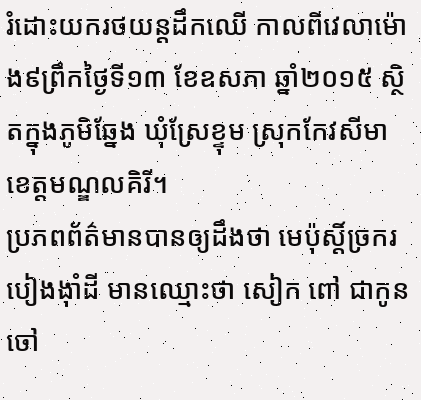រំដោះយករថយន្តដឹកឈើ កាលពីវេលាម៉ោង៩ព្រឹកថ្ងៃទី១៣ ខែឧសភា ឆ្នាំ២០១៥ ស្ថិតក្នុងភូមិឆ្នែង ឃុំស្រែខ្ទុម ស្រុកកែវសីមា ខេត្តមណ្ឌលគិរី។
ប្រភពព័ត៌មានបានឲ្យដឹងថា មេប៉ុស្តិ៍ច្រករបៀងង៉ាំដី មានឈ្មោះថា សៀក ពៅ ជាកូនចៅ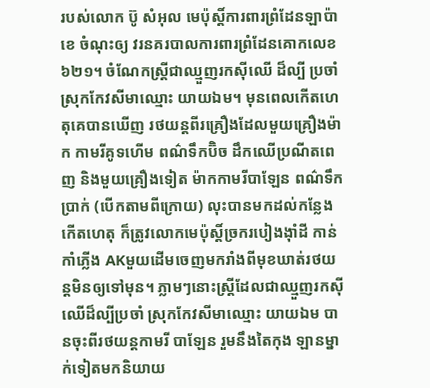របស់លោក ប៊ូ សំអុល មេប៉ុស្តិ៍ការពារព្រំដែនឡាប៉ាខេ ចំណុះឲ្យ វរនគរបាលការពារព្រំដែនគោកលេខ៦២១។ ចំណែកស្ត្រីជាឈ្មួញរកស៊ីឈើ ដ៏ល្បី ប្រចាំស្រុកកែវសីមាឈ្មោះ យាយឯម។ មុនពេលកើតហេតុគេបានឃើញ រថយន្តពីរគ្រឿងដែលមួយគ្រឿងម៉ាក កាមរីគូទហើម ពណ៌ទឹកប៊ិច ដឹកឈើប្រណីតពេញ និងមួយគ្រឿងទៀត ម៉ាកកាមរីបាឡែន ពណ៌ទឹកប្រាក់ (បើកតាមពីក្រោយ) លុះបានមកដល់កន្លែងកើតហេតុ ក៏ត្រូវលោកមេប៉ុស្តិ៍ច្រករបៀងង៉ាំដី កាន់កាំភ្លើង AKមួយដើមចេញមករាំងពីមុខឃាត់រថយន្តមិនឲ្យទៅមុន។ ភ្លាមៗនោះស្ត្រីដែលជាឈ្មួញរកស៊ីឈើដ៏ល្បីប្រចាំ ស្រុកកែវសីមាឈ្មោះ យាយឯម បានចុះពីរថយន្តកាមរី បាឡែន រួមនឹងតៃកុង ឡានម្នាក់ទៀតមកនិយាយ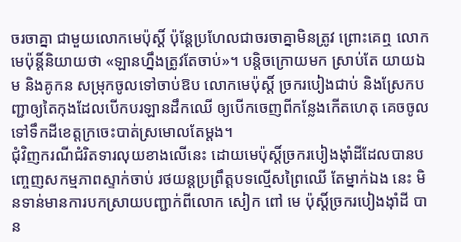ចរចាគ្នា ជាមួយលោកមេប៉ុស្តិ៍ ប៉ុន្តែប្រហែលជាចរចាគ្នាមិនត្រូវ ព្រោះគេឮ លោកមេប៉ុន្តិ៍និយាយថា «ឡានហ្នឹងត្រូវតែចាប់»។ បន្តិចក្រោយមក ស្រាប់តែ យាយឯម និងគូកន សម្រុកចូលទៅចាប់ឱប លោកមេប៉ុស្តិ៍ ច្រករបៀងជាប់ និងស្រែកបញ្ជាឲ្យតៃកុងដែលបើកបរឡានដឹកឈើ ឲ្យបើកចេញពីកន្លែងកើតហេតុ គេចចូលទៅទឹកដីខេត្តក្រចេះបាត់ស្រមោលតែម្តង។
ជុំវិញករណីជំរិតទារលុយខាងលើនេះ ដោយមេប៉ុស្តិ៍ច្រករបៀងង៉ាំដីដែលបានបញ្ចេញសកម្មភាពស្ទាក់ចាប់ រថយន្តប្រព្រឹត្តបទល្មើសព្រៃឈើ តែម្នាក់ឯង នេះ មិនទាន់មានការបកស្រាយបញ្ជាក់ពីលោក សៀក ពៅ មេ ប៉ុស្តិ៍ច្រករបៀងង៉ាំដី បាន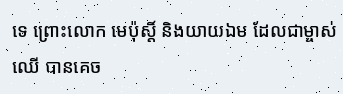ទេ ព្រោះលោក មេប៉ុស្តិ៍ និងយាយឯម ដែលជាម្ចាស់ឈើ បានគេច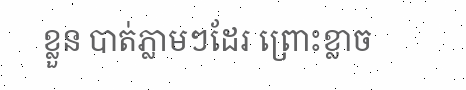ខ្លួន បាត់ភ្លាមៗដែរ ព្រោះខ្លាច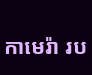កាមេរ៉ា រប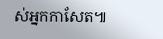ស់អ្នកកាសែត៕